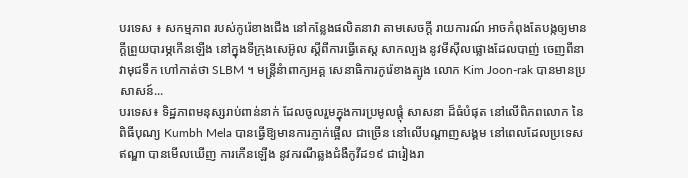បរទេស ៖ សកម្មភាព របស់កូរ៉េខាងជើង នៅកន្លែងផលិតនាវា តាមសេចក្តី រាយការណ៍ អាចកំពុងតែបង្កឲ្យមានក្តីព្រួយបារម្ភកើនឡើង នៅក្នុងទីក្រុងសេអ៊ូល ស្តីពីការធ្វើតេស្ត សាកល្បង នូវមីស៊ីលផ្លោងដែលបាញ់ ចេញពីនាវាមុជទឹក ហៅកាត់ថា SLBM ។ មន្ត្រីនំាពាក្យអគ្គ សេនាធិការកូរ៉េខាងត្បូង លោក Kim Joon-rak បានមានប្រសាសន៍...
បរទេស៖ ទិដ្ឋភាពមនុស្សរាប់ពាន់នាក់ ដែលចូលរួមក្នុងការប្រមូលផ្តុំ សាសនា ដ៏ធំបំផុត នៅលើពិភពលោក នៃពិធីបុណ្យ Kumbh Mela បានធ្វើឱ្យមានការភ្ញាក់ផ្អើល ជាច្រើន នៅលើបណ្តាញសង្គម នៅពេលដែលប្រទេសឥណ្ឌា បានមើលឃើញ ការកើនឡើង នូវករណីឆ្លងជំងឺកូវីដ១៩ ជារៀងរា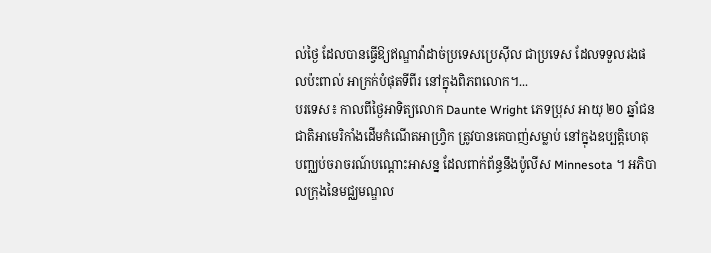ល់ថ្ងៃ ដែលបានធ្វើឱ្យឥណ្ឌាវ៉ាដាច់ប្រទេសប្រេស៊ីល ជាប្រទេស ដែលទទួលរងផលប៉ះពាល់ អាក្រក់បំផុតទីពីរ នៅក្នុងពិភពលោក។...
បរទេស៖ កាលពីថ្ងៃអាទិត្យលោក Daunte Wright ភេទប្រុស អាយុ ២០ ឆ្នាំជនជាតិអាមេរិកាំងដើមកំណើតអាហ្វ្រិក ត្រូវបានគេបាញ់សម្លាប់ នៅក្នុងឧប្បត្តិហេតុ បញ្ឈប់ចរាចរណ៍បណ្តោះអាសន្ន ដែលពាក់ព័ន្ធនឹងប៉ូលីស Minnesota ។ អភិបាលក្រុងនៃមជ្ឈមណ្ឌល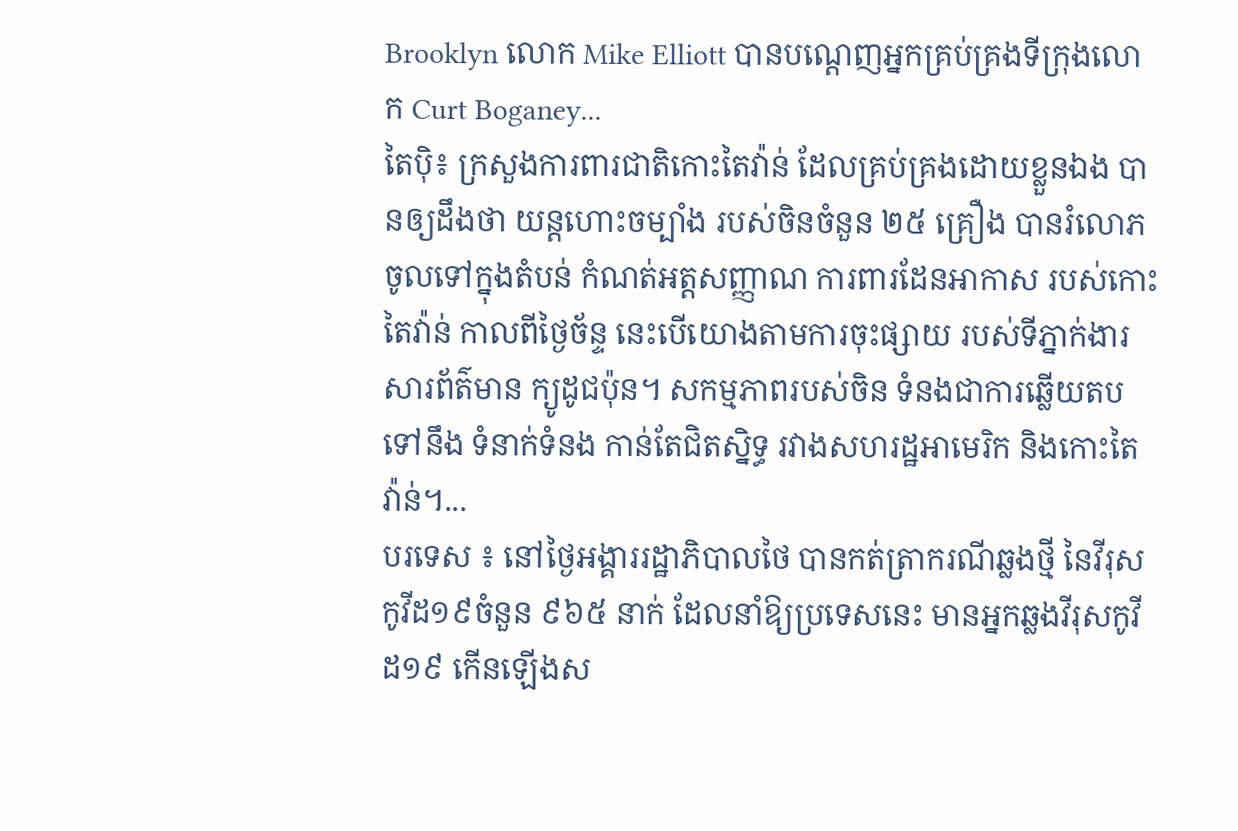Brooklyn លោក Mike Elliott បានបណ្តេញអ្នកគ្រប់គ្រងទីក្រុងលោក Curt Boganey...
តៃប៉ិ៖ ក្រសួងការពារជាតិកោះតៃវ៉ាន់ ដែលគ្រប់គ្រងដោយខ្លួនឯង បានឲ្យដឹងថា យន្តហោះចម្បាំង របស់ចិនចំនួន ២៥ គ្រឿង បានរំលោភចូលទៅក្នុងតំបន់ កំណត់អត្តសញ្ញាណ ការពារដែនអាកាស របស់កោះតៃវ៉ាន់ កាលពីថ្ងៃច័ន្ទ នេះបើយោងតាមការចុះផ្សាយ របស់ទីភ្នាក់ងារសារព័ត៌មាន ក្យូដូជប៉ុន។ សកម្មភាពរបស់ចិន ទំនងជាការឆ្លើយតបទៅនឹង ទំនាក់ទំនង កាន់តែជិតស្និទ្ធ រវាងសហរដ្ឋអាមេរិក និងកោះតៃវ៉ាន់។...
បរទេស ៖ នៅថ្ងៃអង្គាររដ្ឋាភិបាលថៃ បានកត់ត្រាករណីឆ្លងថ្មី នៃវីរុសកូវីដ១៩ចំនួន ៩៦៥ នាក់ ដែលនាំឱ្យប្រទេសនេះ មានអ្នកឆ្លងវីរុសកូវីដ១៩ កើនឡើងស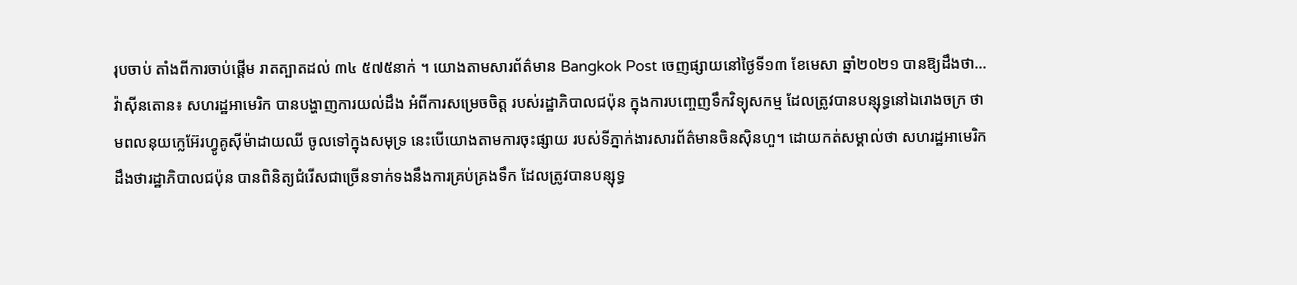រុបចាប់ តាំងពីការចាប់ផ្តើម រាតត្បាតដល់ ៣៤ ៥៧៥នាក់ ។ យោងតាមសារព័ត៌មាន Bangkok Post ចេញផ្សាយនៅថ្ងៃទី១៣ ខែមេសា ឆ្នាំ២០២១ បានឱ្យដឹងថា...
វ៉ាស៊ីនតោន៖ សហរដ្ឋអាមេរិក បានបង្ហាញការយល់ដឹង អំពីការសម្រេចចិត្ត របស់រដ្ឋាភិបាលជប៉ុន ក្នុងការបញ្ចេញទឹកវិទ្យុសកម្ម ដែលត្រូវបានបន្សុទ្ធនៅឯរោងចក្រ ថាមពលនុយក្លេអ៊ែរហ្វូគូស៊ីម៉ាដាយឈី ចូលទៅក្នុងសមុទ្រ នេះបើយោងតាមការចុះផ្សាយ របស់ទីភ្នាក់ងារសារព័ត៌មានចិនស៊ិនហួ។ ដោយកត់សម្គាល់ថា សហរដ្ឋអាមេរិកដឹងថារដ្ឋាភិបាលជប៉ុន បានពិនិត្យជំរើសជាច្រើនទាក់ទងនឹងការគ្រប់គ្រងទឹក ដែលត្រូវបានបន្សុទ្ធ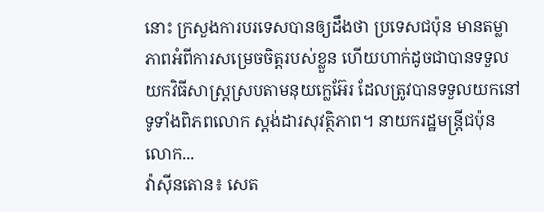នោះ ក្រសួងការបរទេសបានឲ្យដឹងថា ប្រទេសជប៉ុន មានតម្លាភាពអំពីការសម្រេចចិត្តរបស់ខ្លួន ហើយហាក់ដូចជាបានទទួលយកវិធីសាស្រ្តស្របតាមនុយក្លេអ៊ែរ ដែលត្រូវបានទទួលយកនៅទូទាំងពិភពលោក ស្តង់ដារសុវត្ថិភាព។ នាយករដ្ឋមន្រ្តីជប៉ុនលោក...
វ៉ាស៊ីនតោន៖ សេត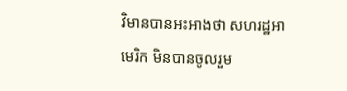វិមានបានអះអាងថា សហរដ្ឋអាមេរិក មិនបានចូលរួម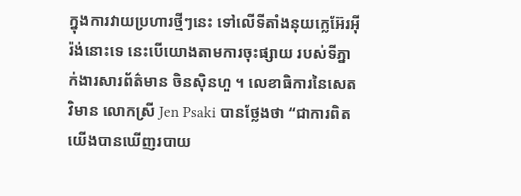ក្នុងការវាយប្រហារថ្មីៗនេះ ទៅលើទីតាំងនុយក្លេអ៊ែរអ៊ីរ៉ង់នោះទេ នេះបើយោងតាមការចុះផ្សាយ របស់ទីភ្នាក់ងារសារព័ត៌មាន ចិនស៊ិនហួ ។ លេខាធិការនៃសេតវិមាន លោកស្រី Jen Psaki បានថ្លែងថា “ជាការពិតយើងបានឃើញរបាយ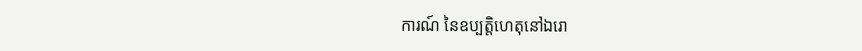ការណ៍ នៃឧប្បត្តិហេតុនៅឯរោ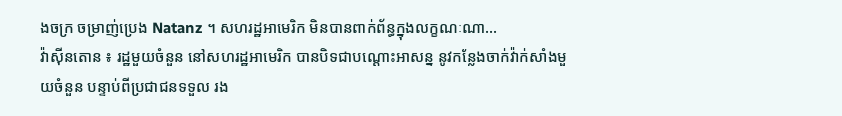ងចក្រ ចម្រាញ់ប្រេង Natanz ។ សហរដ្ឋអាមេរិក មិនបានពាក់ព័ន្ធក្នុងលក្ខណៈណា...
វ៉ាស៊ីនតោន ៖ រដ្ឋមួយចំនួន នៅសហរដ្ឋអាមេរិក បានបិទជាបណ្តោះអាសន្ន នូវកន្លែងចាក់វ៉ាក់សាំងមួយចំនួន បន្ទាប់ពីប្រជាជនទទួល រង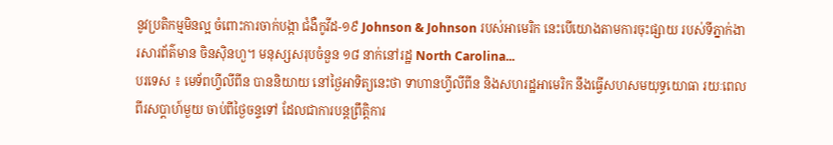នូវប្រតិកម្មមិនល្អ ចំពោះការចាក់បង្កា ជំងឺកូវីដ-១៩ Johnson & Johnson របស់អាមេរិក នេះបើយោងតាមការចុះផ្សាយ របស់ទីភ្នាក់ងារសារព័ត៌មាន ចិនស៊ិនហួ។ មនុស្សសរុបចំនួន ១៨ នាក់នៅរដ្ឋ North Carolina...
បរទេស ៖ មេទ័ពហ្វីលីពីន បាននិយាយ នៅថ្ងៃអាទិត្យនេះថា ទាហានហ្វីលីពីន និងសហរដ្ឋអាមេរិក នឹងធ្វើសហសមយុទ្ធយោធា រយៈពេលពីរសប្ដាហ៍មួយ ចាប់ពីថ្ងៃចន្ទទៅ ដែលជាការបន្តព្រឹត្តិការ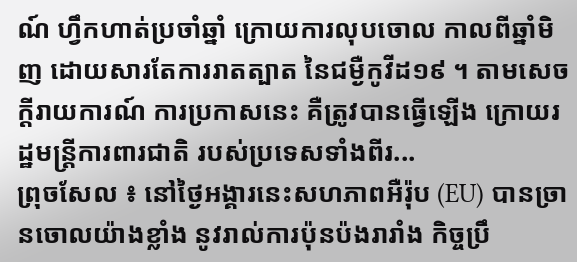ណ៍ ហ្វឹកហាត់ប្រចាំឆ្នាំ ក្រោយការលុបចោល កាលពីឆ្នាំមិញ ដោយសារតែការរាតត្បាត នៃជម្ងឺកូវីដ១៩ ។ តាមសេចក្តីរាយការណ៍ ការប្រកាសនេះ គឺត្រូវបានធ្វើឡើង ក្រោយរដ្ឋមន្ត្រីការពារជាតិ របស់ប្រទេសទាំងពីរ...
ព្រុចសែល ៖ នៅថ្ងៃអង្គារនេះសហភាពអឺរ៉ុប (EU) បានច្រានចោលយ៉ាងខ្លាំង នូវរាល់ការប៉ុនប៉ងរារាំង កិច្ចប្រឹ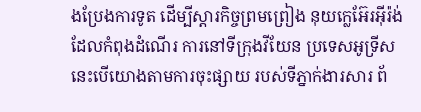ងប្រែងការទូត ដើម្បីស្តារកិច្ចព្រមព្រៀង នុយក្លេអ៊ែរអ៊ីរ៉ង់ ដែលកំពុងដំណើរ ការនៅទីក្រុងវីយែន ប្រទេសអូទ្រីស នេះបើយោងតាមការចុះផ្សាយ របស់ទីភ្នាក់ងារសារ ព័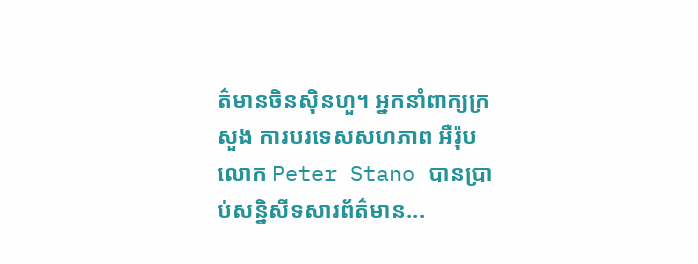ត៌មានចិនស៊ិនហួ។ អ្នកនាំពាក្យក្រសួង ការបរទេសសហភាព អឺរ៉ុប លោក Peter Stano បានប្រាប់សន្និសីទសារព័ត៌មាន...